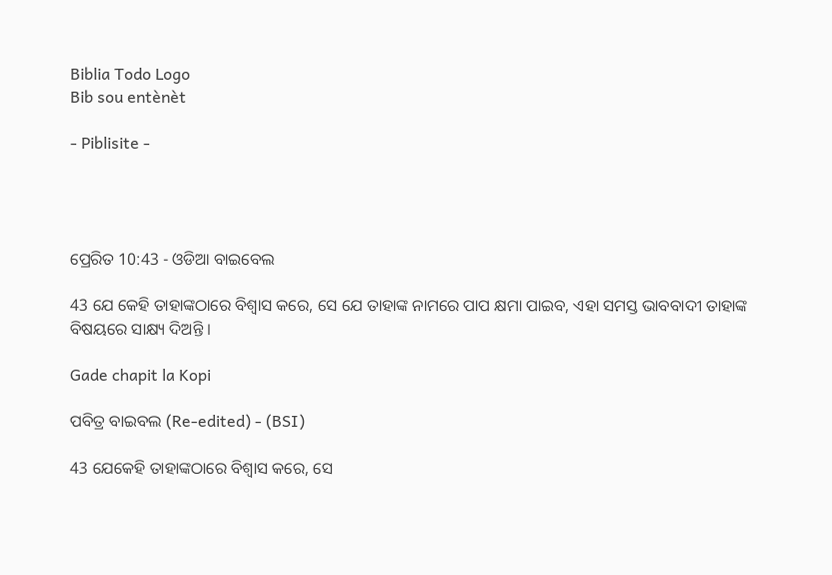Biblia Todo Logo
Bib sou entènèt

- Piblisite -




ପ୍ରେରିତ 10:43 - ଓଡିଆ ବାଇବେଲ

43 ଯେ କେହି ତାହାଙ୍କଠାରେ ବିଶ୍ୱାସ କରେ, ସେ ଯେ ତାହାଙ୍କ ନାମରେ ପାପ କ୍ଷମା ପାଇବ, ଏହା ସମସ୍ତ ଭାବବାଦୀ ତାହାଙ୍କ ବିଷୟରେ ସାକ୍ଷ୍ୟ ଦିଅନ୍ତି ।

Gade chapit la Kopi

ପବିତ୍ର ବାଇବଲ (Re-edited) - (BSI)

43 ଯେକେହି ତାହାଙ୍କଠାରେ ବିଶ୍ଵାସ କରେ, ସେ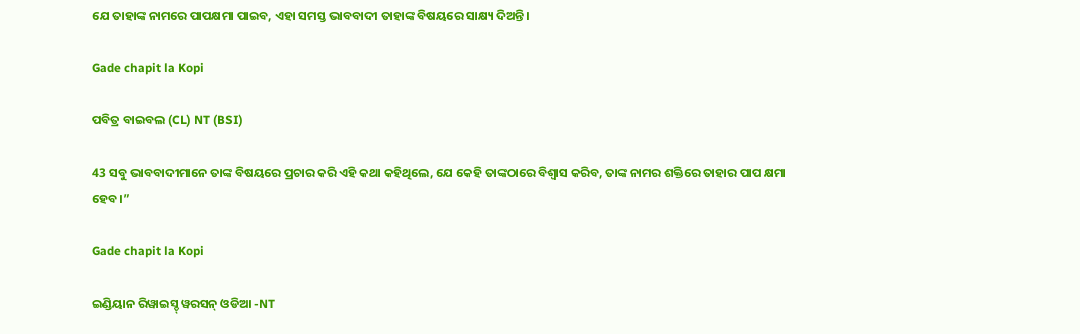ଯେ ତାହାଙ୍କ ନାମରେ ପାପକ୍ଷମା ପାଇବ, ଏହା ସମସ୍ତ ଭାବବାଦୀ ତାହାଙ୍କ ବିଷୟରେ ସାକ୍ଷ୍ୟ ଦିଅନ୍ତି।

Gade chapit la Kopi

ପବିତ୍ର ବାଇବଲ (CL) NT (BSI)

43 ସବୁ ଭାବବାଦୀମାନେ ତାଙ୍କ ବିଷୟରେ ପ୍ରଚାର କରି ଏହି କଥା କହିଥିଲେ, ଯେ କେହି ତାଙ୍କଠାରେ ବିଶ୍ୱାସ କରିବ, ତାଙ୍କ ନାମର ଶକ୍ତିରେ ତାହାର ପାପ କ୍ଷମା ହେବ।”

Gade chapit la Kopi

ଇଣ୍ଡିୟାନ ରିୱାଇସ୍ଡ୍ ୱରସନ୍ ଓଡିଆ -NT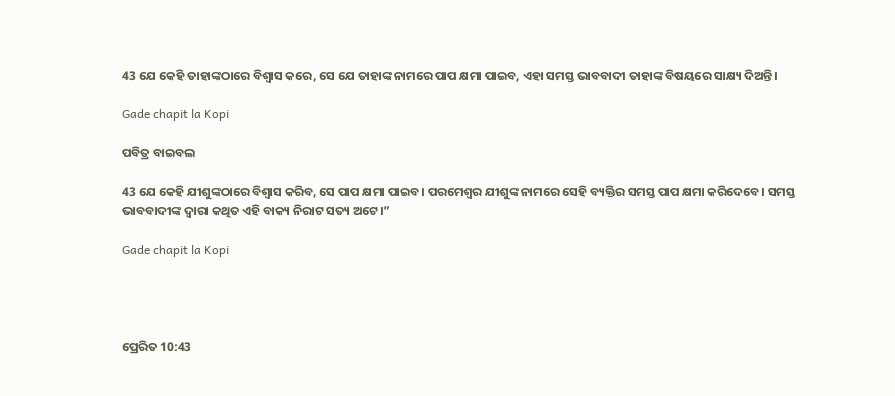43 ଯେ କେହି ତାହାଙ୍କଠାରେ ବିଶ୍ୱାସ କରେ, ସେ ଯେ ତାହାଙ୍କ ନାମରେ ପାପ କ୍ଷମା ପାଇବ, ଏହା ସମସ୍ତ ଭାବବାଦୀ ତାହାଙ୍କ ବିଷୟରେ ସାକ୍ଷ୍ୟ ଦିଅନ୍ତି।

Gade chapit la Kopi

ପବିତ୍ର ବାଇବଲ

43 ଯେ କେହି ଯୀଶୁଙ୍କଠାରେ ବିଶ୍ୱାସ କରିବ, ସେ ପାପ କ୍ଷମା ପାଇବ। ପରମେଶ୍ୱର ଯୀଶୁଙ୍କ ନାମରେ ସେହି ବ୍ୟକ୍ତିର ସମସ୍ତ ପାପ କ୍ଷମା କରିଦେବେ। ସମସ୍ତ ଭାବବାଦୀଙ୍କ ଦ୍ୱାରା କଥିତ ଏହି ବାକ୍ୟ ନିରାଟ ସତ୍ୟ ଅଟେ।”

Gade chapit la Kopi




ପ୍ରେରିତ 10:43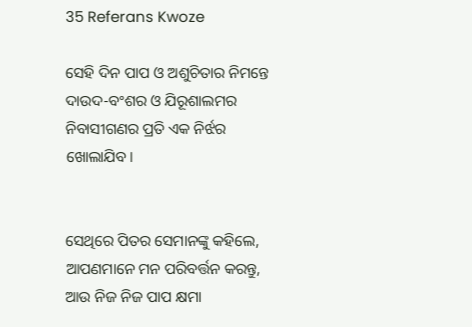35 Referans Kwoze

ସେହି ଦିନ ପାପ ଓ ଅଶୁଚିତାର ନିମନ୍ତେ ଦାଉଦ-ବଂଶର ଓ ଯିରୂଶାଲମର ନିବାସୀଗଣର ପ୍ରତି ଏକ ନିର୍ଝର ଖୋଲାଯିବ।


ସେଥିରେ ପିତର ସେମାନଙ୍କୁ କହିଲେ, ଆପଣମାନେ ମନ ପରିବର୍ତ୍ତନ କରନ୍ତୁ, ଆଉ ନିଜ ନିଜ ପାପ କ୍ଷମା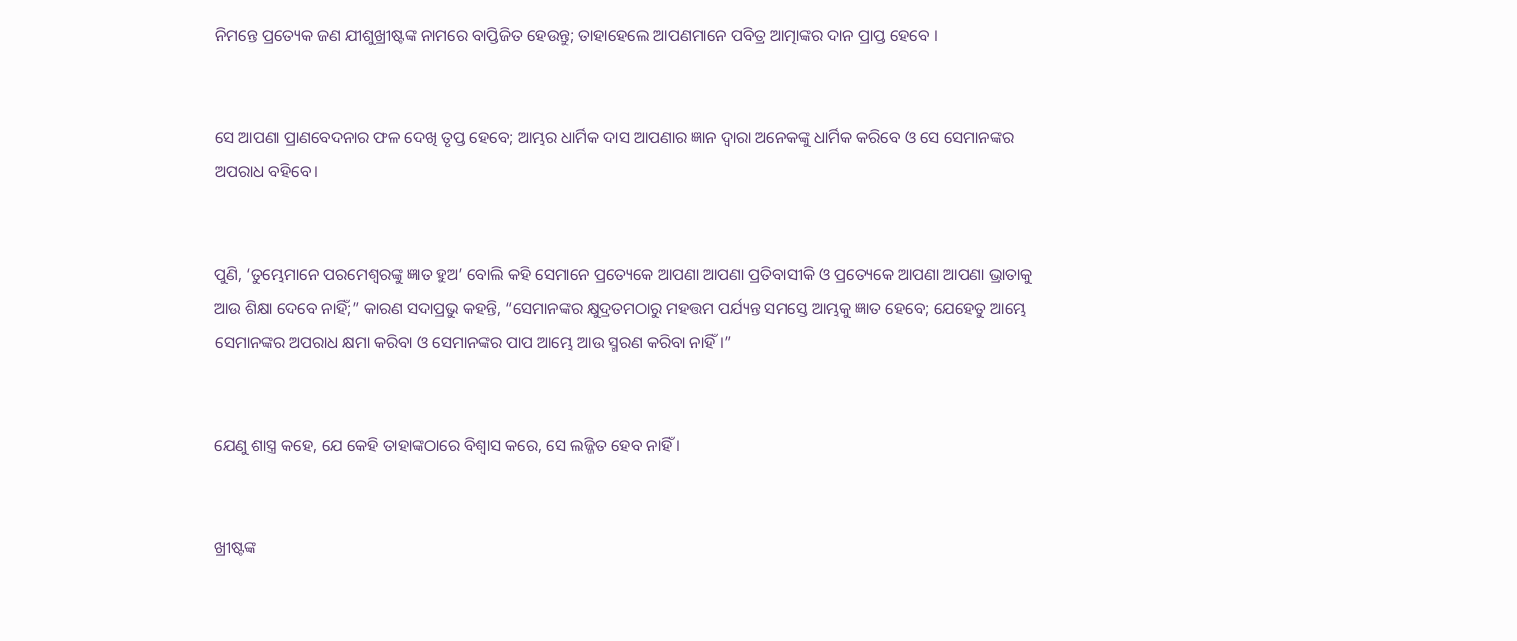ନିମନ୍ତେ ପ୍ରତ୍ୟେକ ଜଣ ଯୀଶୁଖ୍ରୀଷ୍ଟଙ୍କ ନାମରେ ବାପ୍ତିଜିତ ହେଉନ୍ତୁ; ତାହାହେଲେ ଆପଣମାନେ ପବିତ୍ର ଆତ୍ମାଙ୍କର ଦାନ ପ୍ରାପ୍ତ ହେବେ ।


ସେ ଆପଣା ପ୍ରାଣବେଦନାର ଫଳ ଦେଖି ତୃପ୍ତ ହେବେ; ଆମ୍ଭର ଧାର୍ମିକ ଦାସ ଆପଣାର ଜ୍ଞାନ ଦ୍ୱାରା ଅନେକଙ୍କୁ ଧାର୍ମିକ କରିବେ ଓ ସେ ସେମାନଙ୍କର ଅପରାଧ ବହିବେ।


ପୁଣି, ‘ତୁମ୍ଭେମାନେ ପରମେଶ୍ୱରଙ୍କୁ ଜ୍ଞାତ ହୁଅ’ ବୋଲି କହି ସେମାନେ ପ୍ରତ୍ୟେକେ ଆପଣା ଆପଣା ପ୍ରତିବାସୀକି ଓ ପ୍ରତ୍ୟେକେ ଆପଣା ଆପଣା ଭ୍ରାତାକୁ ଆଉ ଶିକ୍ଷା ଦେବେ ନାହିଁ;” କାରଣ ସଦାପ୍ରଭୁ କହନ୍ତି, “ସେମାନଙ୍କର କ୍ଷୁଦ୍ରତମଠାରୁ ମହତ୍ତମ ପର୍ଯ୍ୟନ୍ତ ସମସ୍ତେ ଆମ୍ଭକୁ ଜ୍ଞାତ ହେବେ; ଯେହେତୁ ଆମ୍ଭେ ସେମାନଙ୍କର ଅପରାଧ କ୍ଷମା କରିବା ଓ ସେମାନଙ୍କର ପାପ ଆମ୍ଭେ ଆଉ ସ୍ମରଣ କରିବା ନାହିଁ।”


ଯେଣୁ ଶାସ୍ତ୍ର କହେ, ଯେ କେହି ତାହାଙ୍କଠାରେ ବିଶ୍ୱାସ କରେ, ସେ ଲଜ୍ଜିତ ହେବ ନାହିଁ ।


ଖ୍ରୀଷ୍ଟଙ୍କ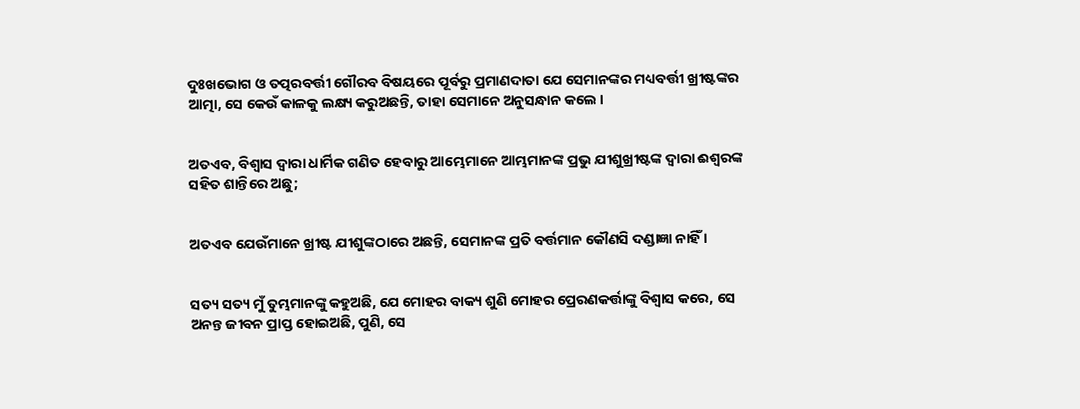ଦୁଃଖଭୋଗ ଓ ତତ୍ପରବର୍ତ୍ତୀ ଗୌରବ ବିଷୟରେ ପୂର୍ବରୁ ପ୍ରମାଣଦାତା ଯେ ସେମାନଙ୍କର ମଧ୍ୟବର୍ତ୍ତୀ ଖ୍ରୀଷ୍ଟଙ୍କର ଆତ୍ମା, ସେ କେଉଁ କାଳକୁ ଲକ୍ଷ୍ୟ କରୁଅଛନ୍ତି, ତାହା ସେମାନେ ଅନୁସନ୍ଧାନ କଲେ ।


ଅତଏବ, ବିଶ୍ୱାସ ଦ୍ୱାରା ଧାର୍ମିକ ଗଣିତ ହେବାରୁ ଆମ୍ଭେମାନେ ଆମ୍ଭମାନଙ୍କ ପ୍ରଭୁ ଯୀଶୁଖ୍ରୀଷ୍ଟଙ୍କ ଦ୍ୱାରା ଈଶ୍ୱରଙ୍କ ସହିତ ଶାନ୍ତିରେ ଅଛୁ;


ଅତଏବ ଯେଉଁମାନେ ଖ୍ରୀଷ୍ଟ ଯୀଶୁଙ୍କଠାରେ ଅଛନ୍ତି, ସେମାନଙ୍କ ପ୍ରତି ବର୍ତ୍ତମାନ କୌଣସି ଦଣ୍ଡାଜ୍ଞା ନାହିଁ ।


ସତ୍ୟ ସତ୍ୟ ମୁଁ ତୁମ୍ଭମାନଙ୍କୁ କହୁଅଛି, ଯେ ମୋହର ବାକ୍ୟ ଶୁଣି ମୋହର ପ୍ରେରଣକର୍ତ୍ତାଙ୍କୁ ବିଶ୍ୱାସ କରେ, ସେ ଅନନ୍ତ ଜୀବନ ପ୍ରାପ୍ତ ହୋଇଅଛି, ପୁଣି, ସେ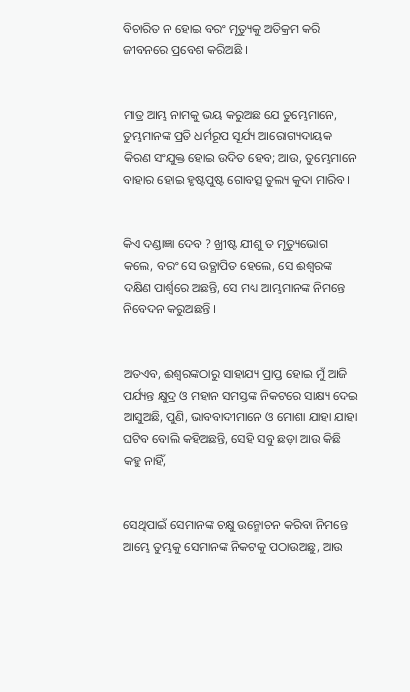ବିଚାରିତ ନ ହୋଇ ବରଂ ମୃତ୍ୟୁକୁ ଅତିକ୍ରମ କରି ଜୀବନରେ ପ୍ରବେଶ କରିଅଛି ।


ମାତ୍ର ଆମ୍ଭ ନାମକୁ ଭୟ କରୁଅଛ ଯେ ତୁମ୍ଭେମାନେ, ତୁମ୍ଭମାନଙ୍କ ପ୍ରତି ଧର୍ମରୂପ ସୂର୍ଯ୍ୟ ଆରୋଗ୍ୟଦାୟକ କିରଣ ସଂଯୁକ୍ତ ହୋଇ ଉଦିତ ହେବ; ଆଉ, ତୁମ୍ଭେମାନେ ବାହାର ହୋଇ ହୃଷ୍ଟପୁଷ୍ଟ ଗୋବତ୍ସ ତୁଲ୍ୟ କୁଦା ମାରିବ।


କିଏ ଦଣ୍ଡାଜ୍ଞା ଦେବ ? ଖ୍ରୀଷ୍ଟ ଯୀଶୁ ତ ମୃତ୍ୟୁଭୋଗ କଲେ, ବରଂ ସେ ଉତ୍ଥାପିତ ହେଲେ, ସେ ଈଶ୍ୱରଙ୍କ ଦକ୍ଷିଣ ପାର୍ଶ୍ୱରେ ଅଛନ୍ତି, ସେ ମଧ୍ୟ ଆମ୍ଭମାନଙ୍କ ନିମନ୍ତେ ନିବେଦନ କରୁଅଛନ୍ତି ।


ଅତଏବ, ଈଶ୍ୱରଙ୍କଠାରୁ ସାହାଯ୍ୟ ପ୍ରାପ୍ତ ହୋଇ ମୁଁ ଆଜି ପର୍ଯ୍ୟନ୍ତ କ୍ଷୁଦ୍ର ଓ ମହାନ ସମସ୍ତଙ୍କ ନିକଟରେ ସାକ୍ଷ୍ୟ ଦେଇ ଆସୁଅଛି, ପୁଣି, ଭାବବାଦୀମାନେ ଓ ମୋଶା ଯାହା ଯାହା ଘଟିବ ବୋଲି କହିଅଛନ୍ତି, ସେହି ସବୁ ଛଡ଼ା ଆଉ କିଛି କହୁ ନାହିଁ,


ସେଥିପାଇଁ ସେମାନଙ୍କ ଚକ୍ଷୁ ଉନ୍ମୋଚନ କରିବା ନିମନ୍ତେ ଆମ୍ଭେ ତୁମ୍ଭକୁ ସେମାନଙ୍କ ନିକଟକୁ ପଠାଉଅଛୁ, ଆଉ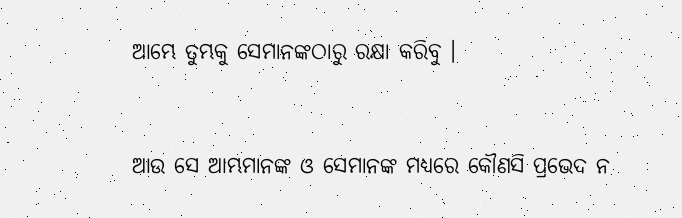ଆମ୍ଭେ ତୁମ୍ଭକୁ ସେମାନଙ୍କଠାରୁ ରକ୍ଷା କରିବୁ ।


ଆଉ ସେ ଆମ୍ଭମାନଙ୍କ ଓ ସେମାନଙ୍କ ମଧ୍ୟରେ କୌଣସି ପ୍ରଭେଦ ନ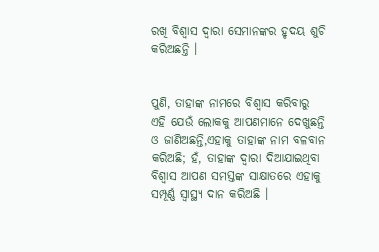ରଖି ବିଶ୍ୱାସ ଦ୍ୱାରା ସେମାନଙ୍କର ହୃଦୟ ଶୁଚି କରିଅଛନ୍ତି ।


ପୁଣି, ତାହାଙ୍କ ନାମରେ ବିଶ୍ୱାସ କରିବାରୁ ଏହି ଯେଉଁ ଲୋକକୁ ଆପଣମାନେ ଦେଖୁଛନ୍ତି ଓ ଜାଣିଅଛନ୍ତି,ଏହାକୁ ତାହାଙ୍କ ନାମ ବଳବାନ କରିଅଛି; ହଁ, ତାହାଙ୍କ ଦ୍ୱାରା ଦିଆଯାଇଥିବା ବିଶ୍ୱାସ ଆପଣ ସମସ୍ତଙ୍କ ସାକ୍ଷାତରେ ଏହାକୁ ସମ୍ପୂର୍ଣ୍ଣ ସ୍ୱାସ୍ଥ୍ୟ ଦାନ କରିଅଛି ।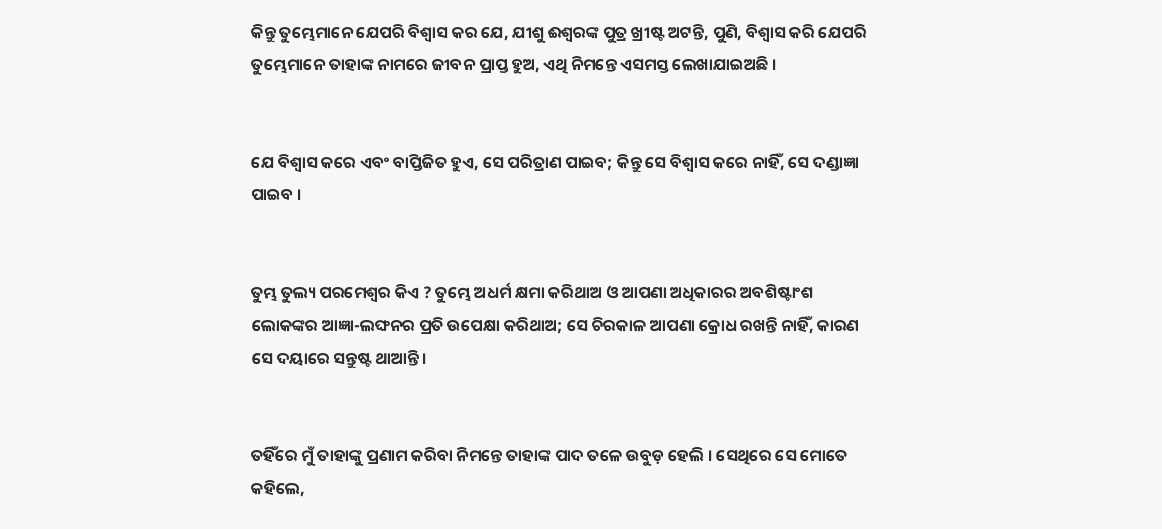କିନ୍ତୁ ତୁମ୍ଭେମାନେ ଯେପରି ବିଶ୍ୱାସ କର ଯେ, ଯୀଶୁ ଈଶ୍ୱରଙ୍କ ପୁତ୍ର ଖ୍ରୀଷ୍ଟ ଅଟନ୍ତି, ପୁଣି, ବିଶ୍ୱାସ କରି ଯେପରି ତୁମ୍ଭେମାନେ ତାହାଙ୍କ ନାମରେ ଜୀବନ ପ୍ରାପ୍ତ ହୁଅ, ଏଥି ନିମନ୍ତେ ଏସମସ୍ତ ଲେଖାଯାଇଅଛି ।


ଯେ ବିଶ୍ୱାସ କରେ ଏବଂ ବାପ୍ତିଜିତ ହୁଏ, ସେ ପରିତ୍ରାଣ ପାଇବ; କିନ୍ତୁ ସେ ବିଶ୍ୱାସ କରେ ନାହିଁ, ସେ ଦଣ୍ଡାଜ୍ଞା ପାଇବ ।


ତୁମ୍ଭ ତୁଲ୍ୟ ପରମେଶ୍ୱର କିଏ ? ତୁମ୍ଭେ ଅଧର୍ମ କ୍ଷମା କରିଥାଅ ଓ ଆପଣା ଅଧିକାରର ଅବଶିଷ୍ଟାଂଶ ଲୋକଙ୍କର ଆଜ୍ଞା-ଲଙ୍ଘନର ପ୍ରତି ଉପେକ୍ଷା କରିଥାଅ; ସେ ଚିରକାଳ ଆପଣା କ୍ରୋଧ ରଖନ୍ତି ନାହିଁ, କାରଣ ସେ ଦୟାରେ ସନ୍ତୁଷ୍ଟ ଥାଆନ୍ତି।


ତହିଁରେ ମୁଁ ତାହାଙ୍କୁ ପ୍ରଣାମ କରିବା ନିମନ୍ତେ ତାହାଙ୍କ ପାଦ ତଳେ ଉବୁଡ଼ ହେଲି । ସେଥିରେ ସେ ମୋତେ କହିଲେ,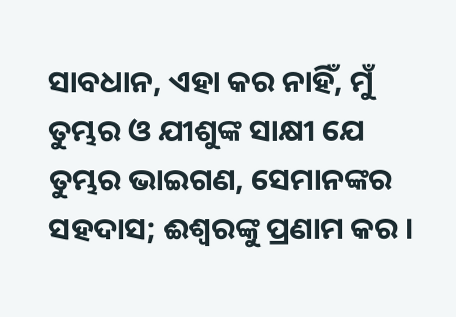ସାବଧାନ, ଏହା କର ନାହିଁ, ମୁଁ ତୁମ୍ଭର ଓ ଯୀଶୁଙ୍କ ସାକ୍ଷୀ ଯେ ତୁମ୍ଭର ଭାଇଗଣ, ସେମାନଙ୍କର ସହଦାସ; ଈଶ୍ୱରଙ୍କୁ ପ୍ରଣାମ କର ।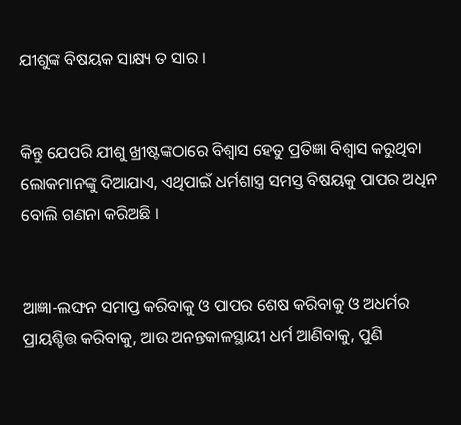ଯୀଶୁଙ୍କ ବିଷୟକ ସାକ୍ଷ୍ୟ ତ ସାର ।


କିନ୍ତୁ ଯେପରି ଯୀଶୁ ଖ୍ରୀଷ୍ଟଙ୍କଠାରେ ବିଶ୍ୱାସ ହେତୁ ପ୍ରତିଜ୍ଞା ବିଶ୍ୱାସ କରୁଥିବା ଲୋକମାନଙ୍କୁ ଦିଆଯାଏ, ଏଥିପାଇଁ ଧର୍ମଶାସ୍ତ୍ର ସମସ୍ତ ବିଷୟକୁ ପାପର ଅଧିନ ବୋଲି ଗଣନା କରିଅଛି ।


ଆଜ୍ଞା-ଲଙ୍ଘନ ସମାପ୍ତ କରିବାକୁ ଓ ପାପର ଶେଷ କରିବାକୁ ଓ ଅଧର୍ମର ପ୍ରାୟଶ୍ଚିତ୍ତ କରିବାକୁ, ଆଉ ଅନନ୍ତକାଳସ୍ଥାୟୀ ଧର୍ମ ଆଣିବାକୁ, ପୁଣି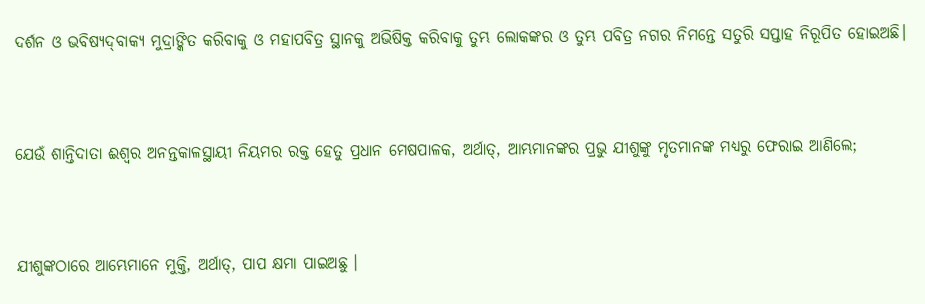ଦର୍ଶନ ଓ ଭବିଷ୍ୟଦ୍‍ବାକ୍ୟ ମୁଦ୍ରାଙ୍କିତ କରିବାକୁ ଓ ମହାପବିତ୍ର ସ୍ଥାନକୁ ଅଭିଷିକ୍ତ କରିବାକୁ ତୁମ୍ଭ ଲୋକଙ୍କର ଓ ତୁମ୍ଭ ପବିତ୍ର ନଗର ନିମନ୍ତେ ସତୁରି ସପ୍ତାହ ନିରୂପିତ ହୋଇଅଛି।


ଯେଉଁ ଶାନ୍ତିଦାତା ଈଶ୍ୱର ଅନନ୍ତକାଳସ୍ଥାୟୀ ନିୟମର ରକ୍ତ ହେତୁ ପ୍ରଧାନ ମେଷପାଳକ, ଅର୍ଥାତ୍‍, ଆମ୍ଭମାନଙ୍କର ପ୍ରଭୁ ଯୀଶୁଙ୍କୁ ମୃତମାନଙ୍କ ମଧ୍ୟରୁ ଫେରାଇ ଆଣିଲେ;


ଯୀଶୁଙ୍କଠାରେ ଆମ୍ଭେମାନେ ମୁକ୍ତି, ଅର୍ଥାତ୍‍, ପାପ କ୍ଷମା ପାଇଅଛୁ ।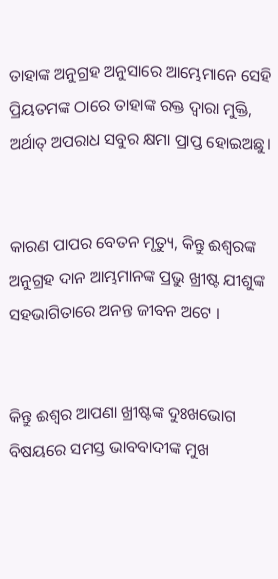ତାହାଙ୍କ ଅନୁଗ୍ରହ ଅନୁସାରେ ଆମ୍ଭେମାନେ ସେହି ପ୍ରିୟତମଙ୍କ ଠାରେ ତାହାଙ୍କ ରକ୍ତ ଦ୍ୱାରା ମୁକ୍ତି, ଅର୍ଥାତ୍ ଅପରାଧ ସବୁର କ୍ଷମା ପ୍ରାପ୍ତ ହୋଇଅଛୁ।


କାରଣ ପାପର ବେତନ ମୃତ୍ୟୁ, କିନ୍ତୁ ଈଶ୍ୱରଙ୍କ ଅନୁଗ୍ରହ ଦାନ ଆମ୍ଭମାନଙ୍କ ପ୍ରଭୁ ଖ୍ରୀଷ୍ଟ ଯୀଶୁଙ୍କ ସହଭାଗିତାରେ ଅନନ୍ତ ଜୀବନ ଅଟେ ।


କିନ୍ତୁ ଈଶ୍ୱର ଆପଣା ଖ୍ରୀଷ୍ଟଙ୍କ ଦୁଃଖଭୋଗ ବିଷୟରେ ସମସ୍ତ ଭାବବାଦୀଙ୍କ ମୁଖ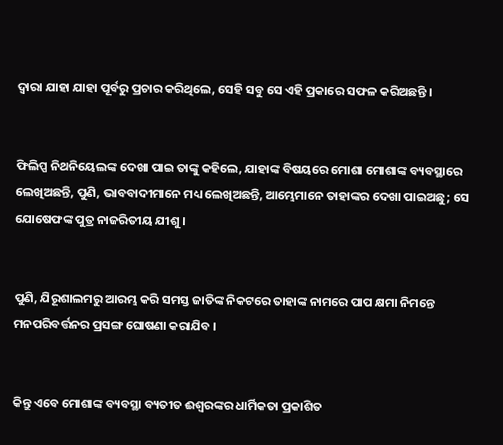ଦ୍ୱାରା ଯାହା ଯାହା ପୂର୍ବରୁ ପ୍ରଚାର କରିଥିଲେ, ସେହି ସବୁ ସେ ଏହି ପ୍ରକାରେ ସଫଳ କରିଅଛନ୍ତି ।


ଫିଲିପ୍ପ ନିଥନିୟେଲଙ୍କ ଦେଖା ପାଇ ତାଙ୍କୁ କହିଲେ, ଯାହାଙ୍କ ବିଷୟରେ ମୋଶା ମୋଶାଙ୍କ ବ୍ୟବସ୍ଥାରେ ଲେଖିଅଛନ୍ତି, ପୁଣି, ଭାବବାଦୀମାନେ ମଧ୍ୟ ଲେଖିଅଛନ୍ତି, ଆମ୍ଭେମାନେ ତାହାଙ୍କର ଦେଖା ପାଇଅଛୁ; ସେ ଯୋଷେଫଙ୍କ ପୁତ୍ର ନାଜରିତୀୟ ଯୀଶୁ ।


ପୁଣି, ଯିରୂଶାଲମରୁ ଆରମ୍ଭ କରି ସମସ୍ତ ଜାତିଙ୍କ ନିକଟରେ ତାହାଙ୍କ ନାମରେ ପାପ କ୍ଷମା ନିମନ୍ତେ ମନପରିବର୍ତ୍ତନର ପ୍ରସଙ୍ଗ ଘୋଷଣା କରାଯିବ ।


କିନ୍ତୁ ଏବେ ମୋଶାଙ୍କ ବ୍ୟବସ୍ଥା ବ୍ୟତୀତ ଈଶ୍ୱରଙ୍କର ଧାର୍ମିକତା ପ୍ରକାଶିତ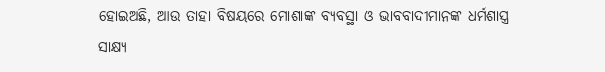ହୋଇଅଛି, ଆଉ ତାହା ବିଷୟରେ ମୋଶାଙ୍କ ବ୍ୟବସ୍ଥା ଓ ଭାବବାଦୀମାନଙ୍କ ଧର୍ମଶାସ୍ତ୍ର ସାକ୍ଷ୍ୟ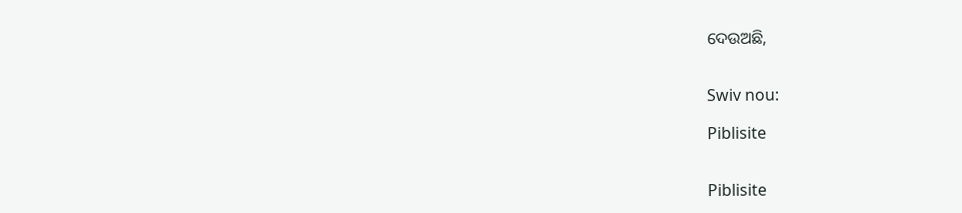ଦେଉଅଛି,


Swiv nou:

Piblisite


Piblisite